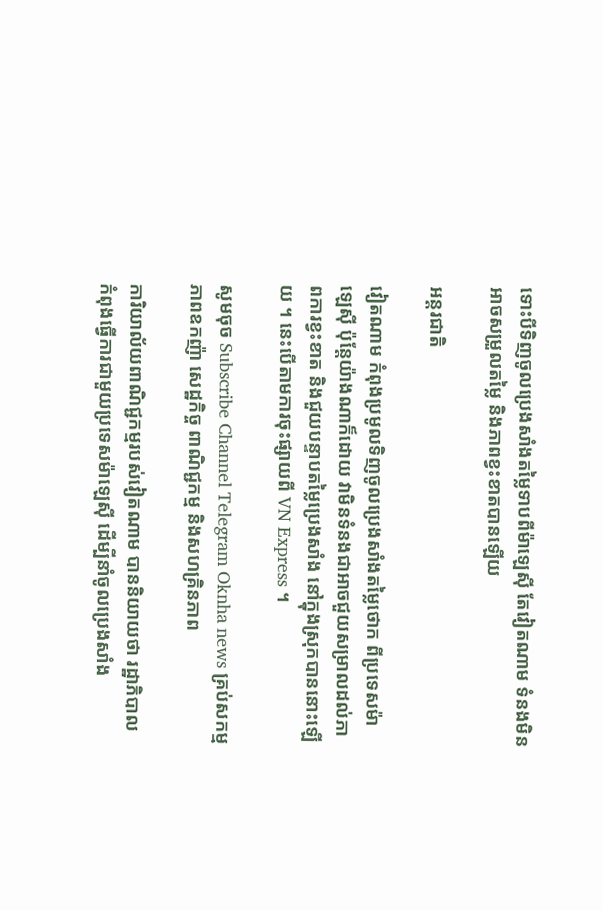ទោះបីទិញចូលប្រេងសាំងតម្លៃទាបពីម៉ាឡេស៊ី តែវៀតណាម ទំនងមិនអាចសម្រួលតម្លៃ និងភាពខ្វះខាតបានឡើយ

អន្តរជាតិ

វៀតណាម កំពុងប្រមូលទិញចូលប្រេងសាំងតម្លៃថោក ពីប្រទេសម៉ាឡេស៊ី ប៉ុន្តែយ៉ាងណាក៏ដោយ វាមិនទំនងជាអាចជួយសម្រាលដល់ភាពការខ្វះខាត និងជួយបន្ទាបតម្លៃប្រេងសាំង នៅក្នុងស្រុកបាននោះឡើយ ។ នេះបើតាមការចុះផ្សាយពី VN Express ។

សូមចុច Subscribe Channel Telegram Oknha news គ្រប់សកម្មភាពឧកញ៉ា សេដ្ឋកិច្ច ពាណិជ្ជកម្ម និងសហគ្រិនភាព

ការិយាល័យពាណិជ្ជកម្មរបស់វៀតណាម បាននិយាយថា រដ្ឋាភិបាល កំពុងធ្វើការជាមួយប្រទេសម៉ាឡេស៊ី ដើម្បីនាំចូលប្រេងសាំង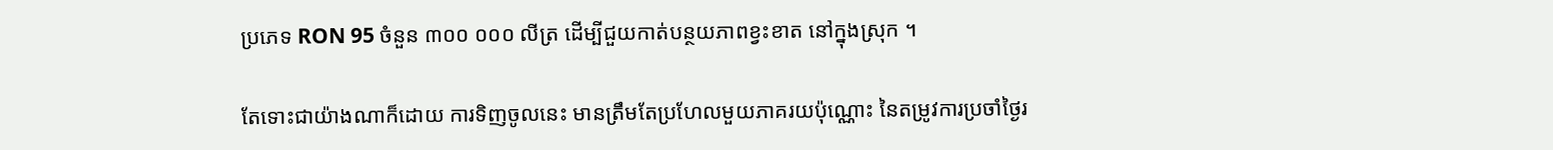ប្រភេទ RON 95 ចំនួន ៣០០ ០០០ លីត្រ ដើម្បីជួយកាត់បន្ថយភាពខ្វះខាត នៅក្នុងស្រុក ។

តែទោះជាយ៉ាងណាក៏ដោយ ការទិញចូលនេះ មានត្រឹមតែប្រហែលមួយភាគរយប៉ុណ្ណោះ នៃតម្រូវការប្រចាំថ្ងៃរ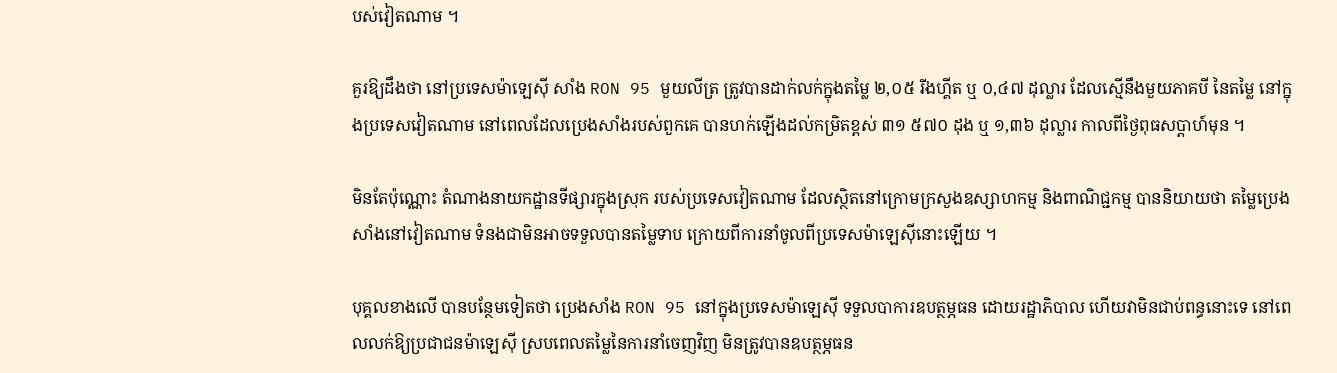បស់វៀតណាម ។

គួរឱ្យដឹងថា នៅប្រទេសម៉ាឡេស៊ី សាំង RON 95 មួយលីត្រ ត្រូវបានដាក់លក់ក្នុងតម្លៃ ២,០៥ រីងហ្គីត ឬ ០,៤៧ ដុល្លារ ដែលស្មើនឹងមួយភាគបី នៃតម្លៃ នៅក្នុងប្រទេសវៀតណាម នៅពេលដែលប្រេងសាំងរបស់ពួកគេ បានហក់ឡើងដល់កម្រិតខ្ពស់ ៣១ ៥៧០ ដុង ឬ ១,៣៦ ដុល្លារ កាលពីថ្ងៃពុធសប្តាហ៍មុន ។

មិនតែប៉ុណ្ណោះ តំណាងនាយកដ្ឋានទីផ្សារក្នុងស្រុក របស់ប្រទេសវៀតណាម ដែលស្ថិតនៅក្រោមក្រសួងឧស្សាហកម្ម និងពាណិជ្ជកម្ម បាននិយាយថា តម្លៃប្រេងសាំងនៅវៀតណាម ទំនងជាមិនអាចទទួលបានតម្លៃទាប ក្រោយពីការនាំចូលពីប្រទេសម៉ាឡេស៊ីនោះឡើយ ។

បុគ្គលខាងលើ បានបន្ថែមទៀតថា ប្រេងសាំង RON 95 នៅក្នុងប្រទេសម៉ាឡេស៊ី ទទួលបាការឧបត្ថម្ភធន ដោយរដ្ឋាភិបាល ហើយវាមិនជាប់ពន្ធនោះទេ នៅពេលលក់ឱ្យប្រជាជនម៉ាឡេស៊ី ស្របពេលតម្លៃនៃការនាំចេញវិញ មិនត្រូវបានឧបត្ថម្ភធន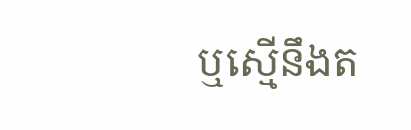ឬស្មើនឹងត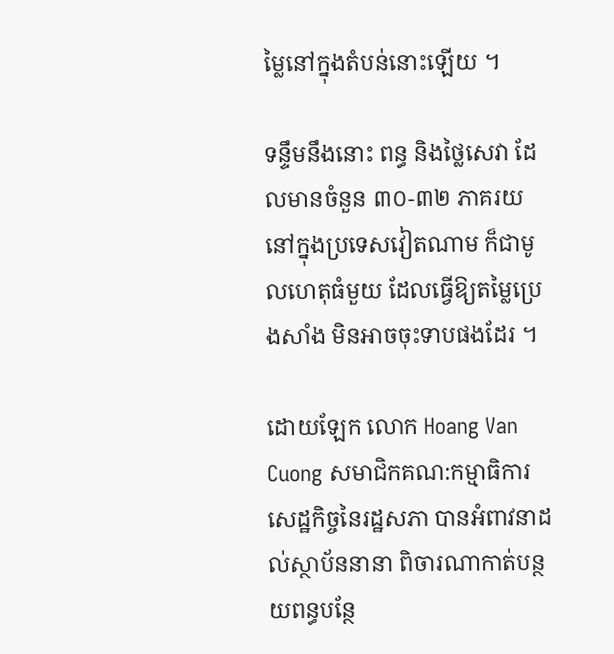ម្លៃនៅក្នុងតំបន់នោះឡើយ ។

ទន្ទឹមនឹងនោះ ពន្ធ និងថ្លៃសេវា ដែលមានចំនួន ៣០-៣២ ភាគរយ នៅក្នុងប្រទេសវៀតណាម ក៏ជាមូលហេតុធំមួយ ដែលធ្វើឱ្យតម្លៃប្រេងសាំង មិនអាចចុះទាបផងដែរ ។

ដោយឡែក លោក Hoang Van Cuong សមាជិកគណ:កម្មាធិការសេដ្ឋកិច្ចនៃរដ្ឋសភា បានអំពាវនាដល់ស្ថាប័ននានា ពិចារណាកាត់បន្ថយពន្ធបន្ថែ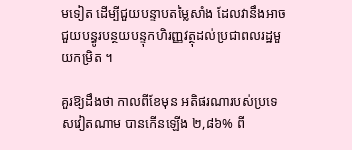មទៀត ដើម្បីជួយបន្ទាបតម្លៃសាំង ដែលវានឹងអាចជួយបន្ធូរបន្ថយបន្ទុកហិរញ្ញវត្ថុដល់ប្រជាពលរដ្ឋមួយកម្រិត ។

គួរឱ្យដឹងថា កាលពីខែមុន អតិផរណារបស់ប្រទេសវៀតណាម បានកើនឡើង ២,៨៦% ពី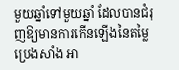មួយឆ្នាំទៅមួយឆ្នាំ ដែលបានជំរុញឱ្យមានការកើនឡើងនៃតម្លៃប្រេងសាំង អា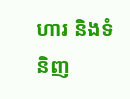ហារ និងទំនិញ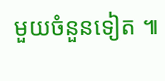មួយចំនួនទៀត ៕